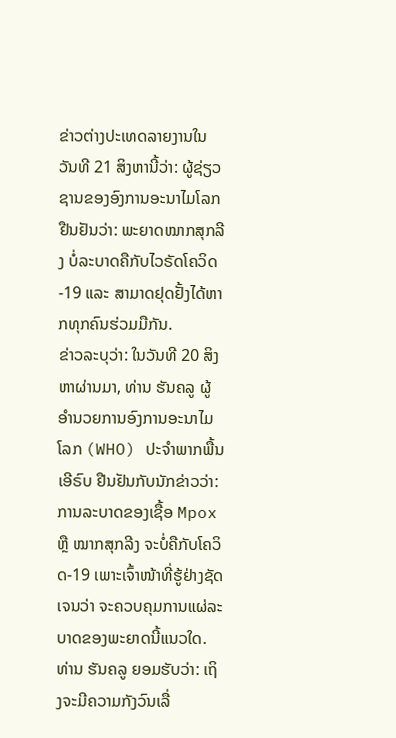ຂ່າວຕ່າງປະເທດລາຍງານໃນວັນທີ 21 ສິງຫານີ້ວ່າ: ຜູ້ຊ່ຽວຊານຂອງອົງການອະນາໄມໂລກ ຢືນຢັນວ່າ: ພະຍາດໝາກສຸກລີງ ບໍ່ລະບາດຄືກັບໄວຣັດໂຄວິດ-19 ແລະ ສາມາດຢຸດຢັ້ງໄດ້ຫາກທຸກຄົນຮ່ວມມືກັນ.
ຂ່າວລະບຸວ່າ: ໃນວັນທີ 20 ສິງຫາຜ່ານມາ, ທ່ານ ຮັນຄລູ ຜູ້ອຳນວຍການອົງການອະນາໄມໂລກ (WHO) ປະຈຳພາກພື້ນເອີຣົບ ຢືນຢັນກັບນັກຂ່າວວ່າ: ການລະບາດຂອງເຊື້ອ Mpox ຫຼື ໝາກສຸກລີງ ຈະບໍ່ຄືກັບໂຄວິດ-19 ເພາະເຈົ້າໜ້າທີ່ຮູ້ຢ່າງຊັດເຈນວ່າ ຈະຄວບຄຸມການແຜ່ລະບາດຂອງພະຍາດນີ້ແນວໃດ.
ທ່ານ ຮັນຄລູ ຍອມຮັບວ່າ: ເຖິງຈະມີຄວາມກັງວົນເລື່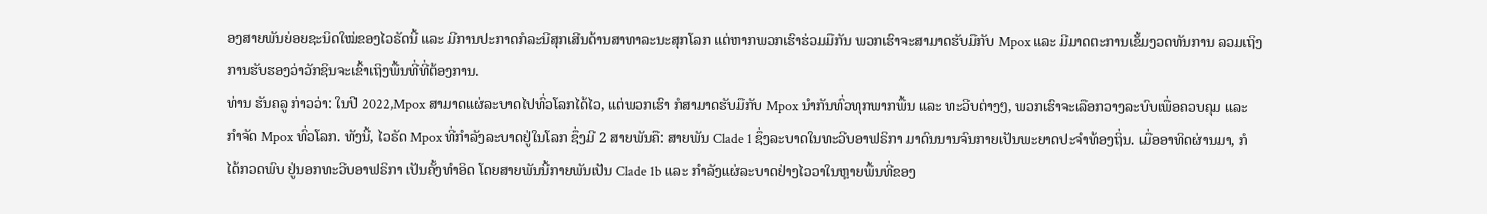ອງສາຍພັນຍ່ອຍຊະນິດໃໝ່ຂອງໄວຣັດນີ້ ແລະ ມີການປະກາດກໍລະນີສຸກເສີນດ້ານສາທາລະນະສຸກໂລກ ແຕ່ຫາກພວກເຮົາຮ່ວມມືກັນ ພວກເຮົາຈະສາມາດຮັບມືກັບ Mpox ແລະ ມີມາດຕະການເຂັ້ມງວດທັນການ ລວມເຖິງການຮັບຮອງວ່າວັກຊິນຈະເຂົ້າເຖິງພື້ນທີ່ທີ່ຕ້ອງການ.
ທ່ານ ຮັນຄລູ ກ່າວວ່າ: ໃນປີ 2022,Mpox ສາມາດແຜ່ລະບາດໄປທົ່ວໂລກໄດ້ໄວ, ແຕ່ພວກເຮົາ ກໍສາມາດຮັບມືກັບ Mpox ນໍາກັນທົ່ວທຸກພາກພື້ນ ແລະ ທະວີບຕ່າງໆ, ພວກເຮົາຈະເລືອກວາງລະບົບເພື່ອຄວບຄຸມ ແລະ ກຳຈັດ Mpox ທົ່ວໂລກ. ທັງນີ້, ໄວຣັດ Mpox ທີ່ກໍາລັງລະບາດຢູ່ໃນໂລກ ຊຶ່ງມີ 2 ສາຍພັນຄື: ສາຍພັນ Clade 1 ຊຶ່ງລະບາດໃນທະວີບອາຟຣິກາ ມາດົນນານຈົນກາຍເປັນພະຍາດປະຈຳທ້ອງຖິ່ນ. ເມື່ອອາທິດຜ່ານມາ, ກໍໄດ້ກວດພົບ ຢູ່ນອກທະວີບອາຟຣິກາ ເປັນຄັ້ງທຳອິດ ໂດຍສາຍພັນນີ້ກາຍພັນເປັນ Clade 1b ແລະ ກໍາລັງແຜ່ລະບາດຢ່າງໄວວາໃນຫຼາຍພື້ນທີ່ຂອງ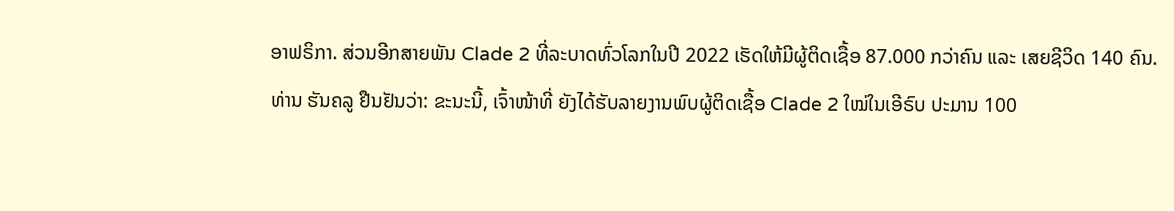ອາຟຣິກາ. ສ່ວນອີກສາຍພັນ Clade 2 ທີ່ລະບາດທົ່ວໂລກໃນປີ 2022 ເຮັດໃຫ້ມີຜູ້ຕິດເຊື້ອ 87.000 ກວ່າຄົນ ແລະ ເສຍຊີວິດ 140 ຄົນ.
ທ່ານ ຮັນຄລູ ຢືນຢັນວ່າ: ຂະນະນີ້, ເຈົ້າໜ້າທີ່ ຍັງໄດ້ຮັບລາຍງານພົບຜູ້ຕິດເຊື້ອ Clade 2 ໃໝ່ໃນເອີຣົບ ປະມານ 100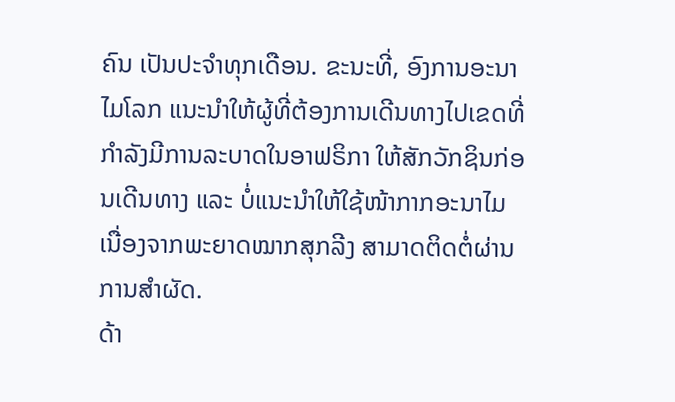ຄົນ ເປັນປະຈຳທຸກເດືອນ. ຂະນະທີ່, ອົງການອະນາໄມໂລກ ແນະນຳໃຫ້ຜູ້ທີ່ຕ້ອງການເດີນທາງໄປເຂດທີ່ກຳລັງມີການລະບາດໃນອາຟຣິກາ ໃຫ້ສັກວັກຊິນກ່ອນເດີນທາງ ແລະ ບໍ່ແນະນຳໃຫ້ໃຊ້ໜ້າກາກອະນາໄມ ເນື່ອງຈາກພະຍາດໝາກສຸກລີງ ສາມາດຕິດຕໍ່ຜ່ານການສຳຜັດ.
ດ້າ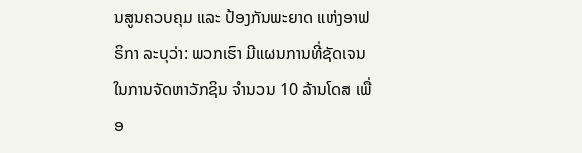ນສູນຄວບຄຸມ ແລະ ປ້ອງກັນພະຍາດ ແຫ່ງອາຟຣິກາ ລະບຸວ່າ: ພວກເຮົາ ມີແຜນການທີ່ຊັດເຈນ ໃນການຈັດຫາວັກຊິນ ຈຳນວນ 10 ລ້ານໂດສ ເພື່ອ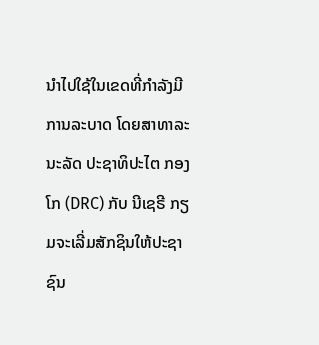ນຳໄປໃຊ້ໃນເຂດທີ່ກຳລັງມີການລະບາດ ໂດຍສາທາລະນະລັດ ປະຊາທິປະໄຕ ກອງໂກ (DRC) ກັບ ນີເຊຣີ ກຽມຈະເລີ່ມສັກຊິນໃຫ້ປະຊາຊົນ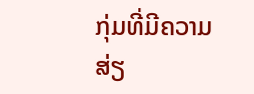ກຸ່ມທີ່ມີຄວາມສ່ຽ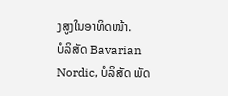ງສູງໃນອາທິດໜ້າ.
ບໍລິສັດ Bavarian Nordic, ບໍລິສັດ ພັດ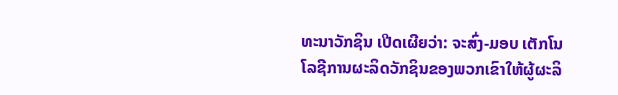ທະນາວັກຊິນ ເປີດເຜີຍວ່າ: ຈະສົ່ງ-ມອບ ເຕັກໂນໂລຊີການຜະລິດວັກຊິນຂອງພວກເຂົາໃຫ້ຜູ້ຜະລິ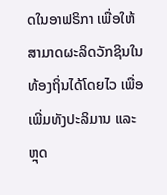ດໃນອາຟຣິກາ ເພື່ອໃຫ້ສາມາດຜະລິດວັກຊິນໃນທ້ອງຖິ່ນໄດ້ໂດຍໄວ ເພື່ອເພີ່ມທັງປະລິມານ ແລະ ຫຼຸດ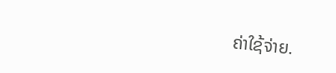ຄ່າໃຊ້ຈ່າຍ.